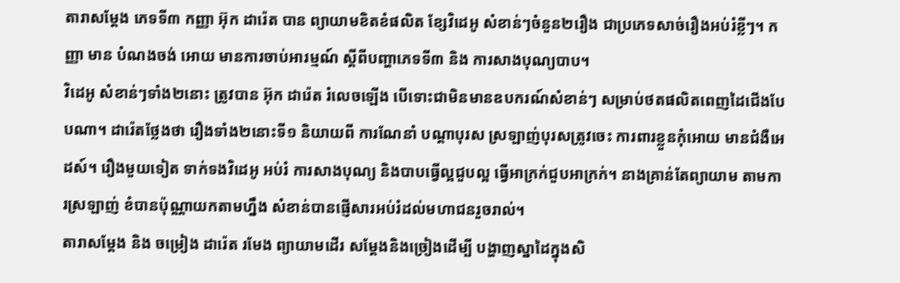តារាសម្តែង ភេទទី៣ កញ្ញា អ៊ុក ដារ៉េត បាន ព្យាយាមខិតខំផលិត ខ្សែវិដេអូ សំខាន់ៗចំនួន២រឿង ជាប្រភេទសាច់រឿងអប់រំខ្លីៗ។ កញ្ញា មាន បំណងចង់ អោយ មានការចាប់អារម្មណ៍ ស្តីពីបញ្ហាភេទទី៣ និង ការសាងបុណ្យបាប។
វិដេអូ សំខាន់ៗទាំង២នោះ ត្រូវបាន អ៊ុក ដារ៉េត រំលេចឡើង បើទោះជាមិនមានឧបករណ៍សំខាន់ៗ សម្រាប់ថតផលិតពេញដៃជើងបែបណា។ ដារ៉េតថ្លែងថា រឿងទាំង២នោះទី១ និយាយពី ការណែនាំ បណ្តាបុរស ស្រឡាញ់បុរសត្រូវចេះ ការពារខ្លួនកុំអោយ មានជំងឺអេដស៍។ រឿងមួយទៀត ទាក់ទងវិដេអូ អប់រំ ការសាងបុណ្យ និងបាបធ្វើល្អជួបល្អ ធ្វើអាក្រក់ជួបអាក្រក់។ នាងគ្រាន់តែព្យាយាម តាមការស្រឡាញ់ ខំបានប៉ុណ្ណាយកតាមហ្នឹង សំខាន់បានផ្ញើសារអប់រំដល់មហាជនរួចរាល់។
តារាសម្តែង និង ចម្រៀង ដារ៉េត រមែង ព្យាយាមដើរ សម្តែងនិងច្រៀងដើម្បី បង្ហាញស្នាដៃក្នុងសិ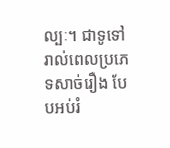ល្បៈ។ ជាទូទៅរាល់ពេលប្រភេទសាច់រឿង បែបអប់រំ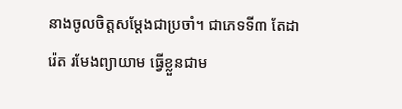នាងចូលចិត្តសម្តែងជាប្រចាំ។ ជាភេទទី៣ តែដារ៉េត រមែងព្យាយាម ធ្វើខ្លួនជាម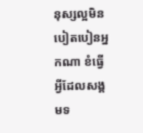នុស្សល្អមិនបៀតបៀនអ្នកណា ខំធ្វើអ្វីដែលសង្គមទ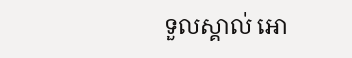ទួលស្គាល់ អោ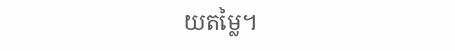យតម្លៃ។